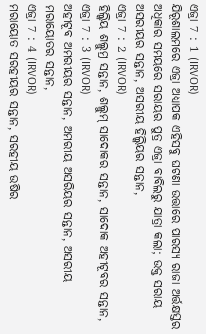ଏଜ୍ରା 7 : 1 (IRVOR)
ଯିରୂଶାଲମରେ ଏଜ୍ରା ଅଧ୍ୟାପକ ଏହିସବୁ ଘଟଣା ଉତ୍ତାରେ ପାରସ୍ୟ ରାଜା ଅର୍ତ୍ତକ୍ଷସ୍ତର ଅଧିକାର ସମୟରେ ସରାୟର ପୁତ୍ର ଏଜ୍ରା ବାବିଲରୁ ଯାତ୍ରା କଲା; ଉକ୍ତ ସରାୟ ଅସରୀୟର ସନ୍ତାନ, ଅସରୀୟ ହିଲ୍କିୟର ସନ୍ତାନ,
ଏଜ୍ରା 7 : 2 (IRVOR)
ହିଲ୍କିୟ ଶଲ୍ଲୁମ୍ର ସନ୍ତାନ, ଶଲ୍ଲୁମ୍ ସାଦୋକର ସନ୍ତାନ, ସାଦୋକ ଅହୀଟୂବର ସନ୍ତାନ,
ଏଜ୍ରା 7 : 3 (IRVOR)
ଅହୀଟୂବ ଅମରୀୟର ସନ୍ତାନ, ଅମରୀୟ ଅସରିୟର ସନ୍ତାନ, ଅସରୀୟ ମରାୟୋତର ସନ୍ତାନ,
ଏଜ୍ରା 7 : 4 (IRVOR)
ମରାୟୋତ ସରହୀୟର ସନ୍ତାନ, ସରହୀୟ ଉଷିର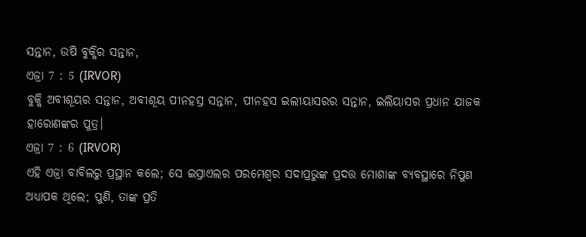ସନ୍ତାନ, ଉଷି ବୁକ୍କିର ସନ୍ତାନ,
ଏଜ୍ରା 7 : 5 (IRVOR)
ବୁକ୍କି ଅବୀଶୂୟର ସନ୍ତାନ, ଅବୀଶୂୟ ପୀନହସ୍ର ସନ୍ତାନ, ପୀନହସ ଇଲୀୟାସରର ସନ୍ତାନ, ଇଲିୟାସର ପ୍ରଧାନ ଯାଜକ ହାରୋଣଙ୍କର ପୁତ୍ର।
ଏଜ୍ରା 7 : 6 (IRVOR)
ଏହି ଏଜ୍ରା ବାବିଲରୁ ପ୍ରସ୍ଥାନ କଲେ; ସେ ଇସ୍ରାଏଲର ପରମେଶ୍ୱର ସଦାପ୍ରଭୁଙ୍କ ପ୍ରଦତ୍ତ ମୋଶାଙ୍କ ବ୍ୟବସ୍ଥାରେ ନିପୁଣ ଅଧ୍ୟାପକ ଥିଲେ; ପୁଣି, ତାଙ୍କ ପ୍ରତି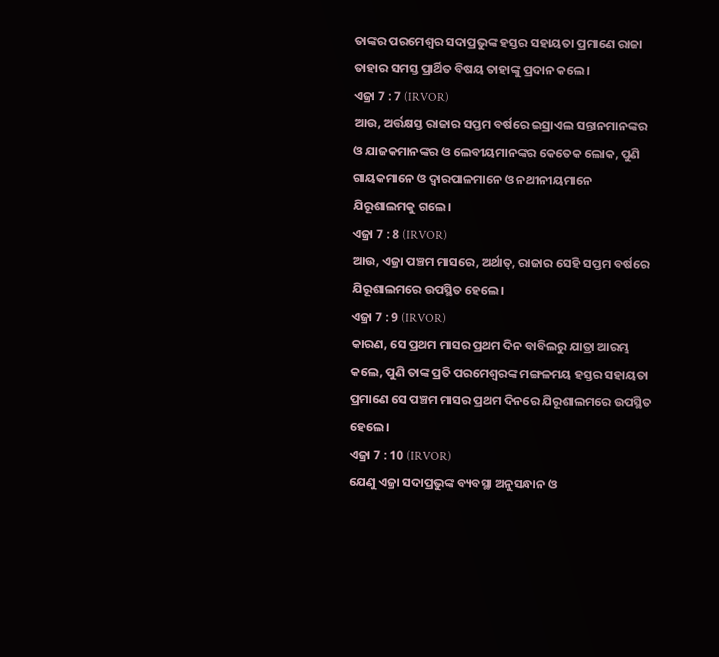ତାଙ୍କର ପରମେଶ୍ୱର ସଦାପ୍ରଭୁଙ୍କ ହସ୍ତର ସହାୟତା ପ୍ରମାଣେ ରାଜା ତାହାର ସମସ୍ତ ପ୍ରାର୍ଥିତ ବିଷୟ ତାହାଙ୍କୁ ପ୍ରଦାନ କଲେ।
ଏଜ୍ରା 7 : 7 (IRVOR)
ଆଉ, ଅର୍ତ୍ତକ୍ଷସ୍ତ ରାଜାର ସପ୍ତମ ବର୍ଷରେ ଇସ୍ରାଏଲ ସନ୍ତାନମାନଙ୍କର ଓ ଯାଜକମାନଙ୍କର ଓ ଲେବୀୟମାନଙ୍କର କେତେକ ଲୋକ, ପୁଣି ଗାୟକମାନେ ଓ ଦ୍ୱାରପାଳମାନେ ଓ ନଥୀନୀୟମାନେ ଯିରୂଶାଲମକୁ ଗଲେ।
ଏଜ୍ରା 7 : 8 (IRVOR)
ଆଉ, ଏଜ୍ରା ପଞ୍ଚମ ମାସରେ, ଅର୍ଥାତ୍, ରାଜାର ସେହି ସପ୍ତମ ବର୍ଷରେ ଯିରୂଶାଲମରେ ଉପସ୍ଥିତ ହେଲେ।
ଏଜ୍ରା 7 : 9 (IRVOR)
କାରଣ, ସେ ପ୍ରଥମ ମାସର ପ୍ରଥମ ଦିନ ବାବିଲରୁ ଯାତ୍ରା ଆରମ୍ଭ କଲେ, ପୁଣି ତାଙ୍କ ପ୍ରତି ପରମେଶ୍ୱରଙ୍କ ମଙ୍ଗଳମୟ ହସ୍ତର ସହାୟତା ପ୍ରମାଣେ ସେ ପଞ୍ଚମ ମାସର ପ୍ରଥମ ଦିନରେ ଯିରୂଶାଲମରେ ଉପସ୍ଥିତ ହେଲେ।
ଏଜ୍ରା 7 : 10 (IRVOR)
ଯେଣୁ ଏଜ୍ରା ସଦାପ୍ରଭୁଙ୍କ ବ୍ୟବସ୍ଥା ଅନୁସନ୍ଧାନ ଓ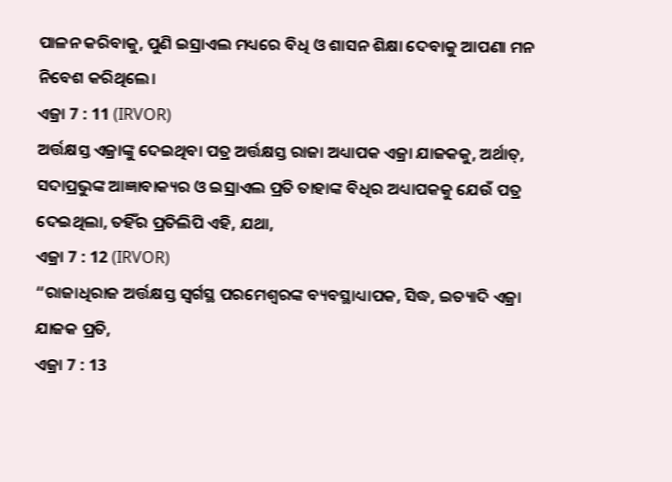ପାଳନ କରିବାକୁ, ପୁଣି ଇସ୍ରାଏଲ ମଧ୍ୟରେ ବିଧି ଓ ଶାସନ ଶିକ୍ଷା ଦେବାକୁ ଆପଣା ମନ ନିବେଶ କରିଥିଲେ।
ଏଜ୍ରା 7 : 11 (IRVOR)
ଅର୍ତ୍ତକ୍ଷସ୍ତ ଏଜ୍ରାଙ୍କୁ ଦେଇଥିବା ପତ୍ର ଅର୍ତ୍ତକ୍ଷସ୍ତ ରାଜା ଅଧ୍ୟାପକ ଏଜ୍ରା ଯାଜକକୁ, ଅର୍ଥାତ୍, ସଦାପ୍ରଭୁଙ୍କ ଆଜ୍ଞାବାକ୍ୟର ଓ ଇସ୍ରାଏଲ ପ୍ରତି ତାହାଙ୍କ ବିଧିର ଅଧ୍ୟାପକକୁ ଯେଉଁ ପତ୍ର ଦେଇଥିଲା, ତହିଁର ପ୍ରତିଲିପି ଏହି, ଯଥା,
ଏଜ୍ରା 7 : 12 (IRVOR)
“ରାଜାଧିରାଜ ଅର୍ତ୍ତକ୍ଷସ୍ତ ସ୍ୱର୍ଗସ୍ଥ ପରମେଶ୍ୱରଙ୍କ ବ୍ୟବସ୍ଥାଧ୍ୟାପକ, ସିଦ୍ଧ, ଇତ୍ୟାଦି ଏଜ୍ରା ଯାଜକ ପ୍ରତି,
ଏଜ୍ରା 7 : 13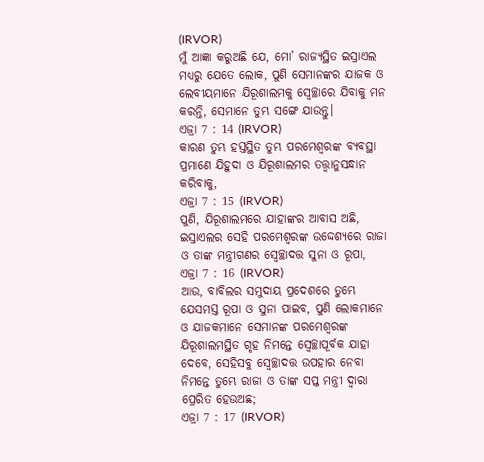(IRVOR)
ମୁଁ ଆଜ୍ଞା କରୁଅଛି ଯେ, ମୋ’ ରାଜ୍ୟସ୍ଥିତ ଇସ୍ରାଏଲ ମଧ୍ୟରୁ ଯେତେ ଲୋକ, ପୁଣି ସେମାନଙ୍କର ଯାଜକ ଓ ଲେବୀୟମାନେ ଯିରୂଶାଲମକୁ ସ୍ଵେଚ୍ଛାରେ ଯିବାକୁ ମନ କରନ୍ତି, ସେମାନେ ତୁମ୍ଭ ସଙ୍ଗେ ଯାଉନ୍ତୁ।
ଏଜ୍ରା 7 : 14 (IRVOR)
କାରଣ ତୁମ୍ଭ ହସ୍ତସ୍ଥିତ ତୁମ୍ଭ ପରମେଶ୍ୱରଙ୍କ ବ୍ୟବସ୍ଥା ପ୍ରମାଣେ ଯିହୁଦା ଓ ଯିରୂଶାଲମର ତତ୍ତ୍ୱାନୁସନ୍ଧାନ କରିବାକୁ,
ଏଜ୍ରା 7 : 15 (IRVOR)
ପୁଣି, ଯିରୂଶାଲମରେ ଯାହାଙ୍କର ଆବାସ ଅଛି, ଇସ୍ରାଏଲର ସେହି ପରମେଶ୍ୱରଙ୍କ ଉଦ୍ଦେଶ୍ୟରେ ରାଜା ଓ ତାଙ୍କ ମନ୍ତ୍ରୀଗଣର ସ୍ଵେଚ୍ଛାଦତ୍ତ ସୁନା ଓ ରୂପା,
ଏଜ୍ରା 7 : 16 (IRVOR)
ଆଉ, ବାବିଲର ସମୁଦାୟ ପ୍ରଦେଶରେ ତୁମ୍ଭେ ଯେସମସ୍ତ ରୂପା ଓ ସୁନା ପାଇବ, ପୁଣି ଲୋକମାନେ ଓ ଯାଜକମାନେ ସେମାନଙ୍କ ପରମେଶ୍ୱରଙ୍କ ଯିରୂଶାଲମସ୍ଥିତ ଗୃହ ନିମନ୍ତେ ସ୍ଵେଚ୍ଛାପୂର୍ବକ ଯାହା ଦେବେ, ସେହିସବୁ ସ୍ଵେଚ୍ଛାଦତ୍ତ ଉପହାର ନେବା ନିମନ୍ତେ ତୁମ୍ଭେ ରାଜା ଓ ତାଙ୍କ ସପ୍ତ ମନ୍ତ୍ରୀ ଦ୍ୱାରା ପ୍ରେରିତ ହେଉଅଛ;
ଏଜ୍ରା 7 : 17 (IRVOR)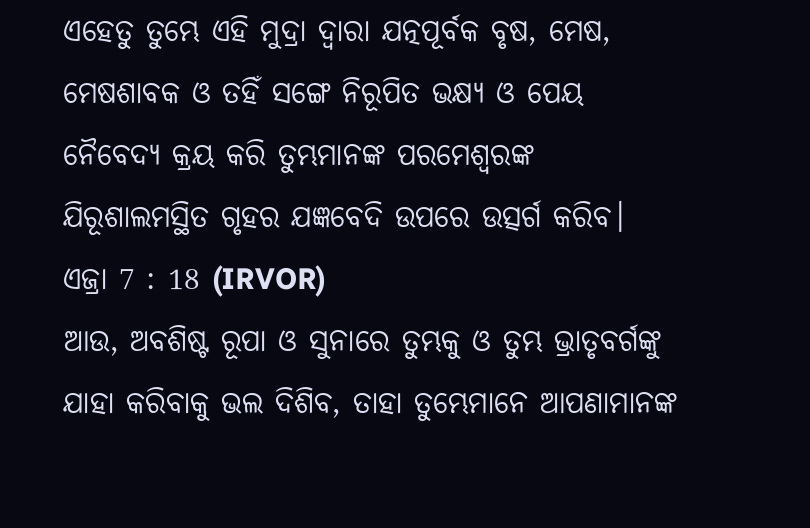ଏହେତୁ ତୁମ୍ଭେ ଏହି ମୁଦ୍ରା ଦ୍ୱାରା ଯତ୍ନପୂର୍ବକ ବୃଷ, ମେଷ, ମେଷଶାବକ ଓ ତହିଁ ସଙ୍ଗେ ନିରୂପିତ ଭକ୍ଷ୍ୟ ଓ ପେୟ ନୈବେଦ୍ୟ କ୍ରୟ କରି ତୁମ୍ଭମାନଙ୍କ ପରମେଶ୍ୱରଙ୍କ ଯିରୂଶାଲମସ୍ଥିତ ଗୃହର ଯଜ୍ଞବେଦି ଉପରେ ଉତ୍ସର୍ଗ କରିବ।
ଏଜ୍ରା 7 : 18 (IRVOR)
ଆଉ, ଅବଶିଷ୍ଟ ରୂପା ଓ ସୁନାରେ ତୁମ୍ଭକୁ ଓ ତୁମ୍ଭ ଭ୍ରାତୃବର୍ଗଙ୍କୁ ଯାହା କରିବାକୁ ଭଲ ଦିଶିବ, ତାହା ତୁମ୍ଭେମାନେ ଆପଣାମାନଙ୍କ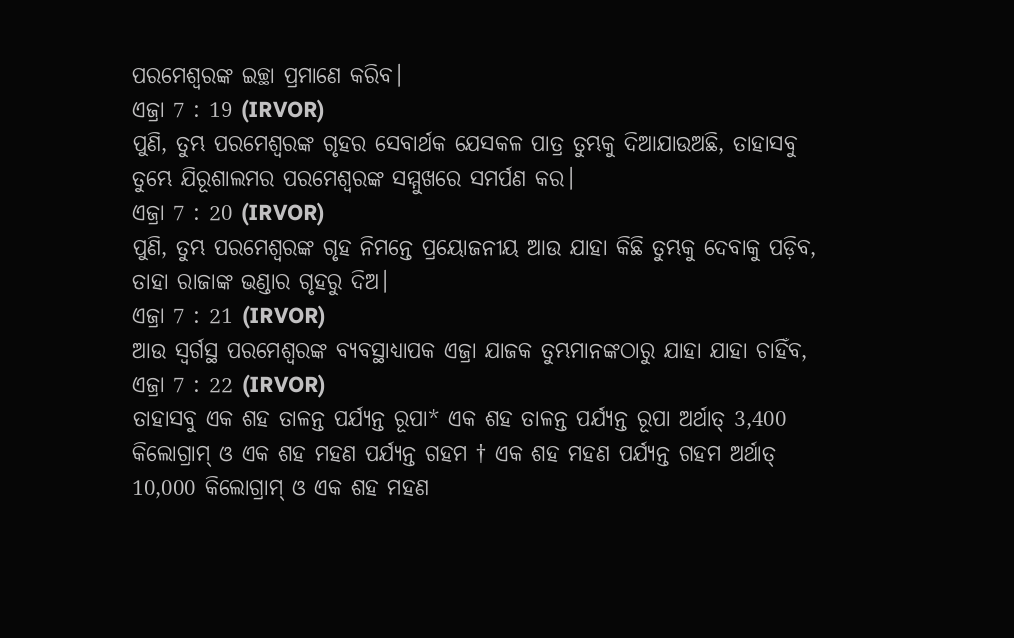ପରମେଶ୍ୱରଙ୍କ ଇଚ୍ଛା ପ୍ରମାଣେ କରିବ।
ଏଜ୍ରା 7 : 19 (IRVOR)
ପୁଣି, ତୁମ୍ଭ ପରମେଶ୍ୱରଙ୍କ ଗୃହର ସେବାର୍ଥକ ଯେସକଳ ପାତ୍ର ତୁମ୍ଭକୁ ଦିଆଯାଉଅଛି, ତାହାସବୁ ତୁମ୍ଭେ ଯିରୂଶାଲମର ପରମେଶ୍ୱରଙ୍କ ସମ୍ମୁଖରେ ସମର୍ପଣ କର।
ଏଜ୍ରା 7 : 20 (IRVOR)
ପୁଣି, ତୁମ୍ଭ ପରମେଶ୍ୱରଙ୍କ ଗୃହ ନିମନ୍ତେ ପ୍ରୟୋଜନୀୟ ଆଉ ଯାହା କିଛି ତୁମ୍ଭକୁ ଦେବାକୁ ପଡ଼ିବ, ତାହା ରାଜାଙ୍କ ଭଣ୍ଡାର ଗୃହରୁ ଦିଅ।
ଏଜ୍ରା 7 : 21 (IRVOR)
ଆଉ ସ୍ୱର୍ଗସ୍ଥ ପରମେଶ୍ୱରଙ୍କ ବ୍ୟବସ୍ଥାଧ୍ୟାପକ ଏଜ୍ରା ଯାଜକ ତୁମ୍ଭମାନଙ୍କଠାରୁ ଯାହା ଯାହା ଚାହିଁବ,
ଏଜ୍ରା 7 : 22 (IRVOR)
ତାହାସବୁ ଏକ ଶହ ତାଳନ୍ତ ପର୍ଯ୍ୟନ୍ତ ରୂପା* ଏକ ଶହ ତାଳନ୍ତ ପର୍ଯ୍ୟନ୍ତ ରୂପା ଅର୍ଥାତ୍ 3,400 କିଲୋଗ୍ରାମ୍ ଓ ଏକ ଶହ ମହଣ ପର୍ଯ୍ୟନ୍ତ ଗହମ † ଏକ ଶହ ମହଣ ପର୍ଯ୍ୟନ୍ତ ଗହମ ଅର୍ଥାତ୍ 10,000 କିଲୋଗ୍ରାମ୍ ଓ ଏକ ଶହ ମହଣ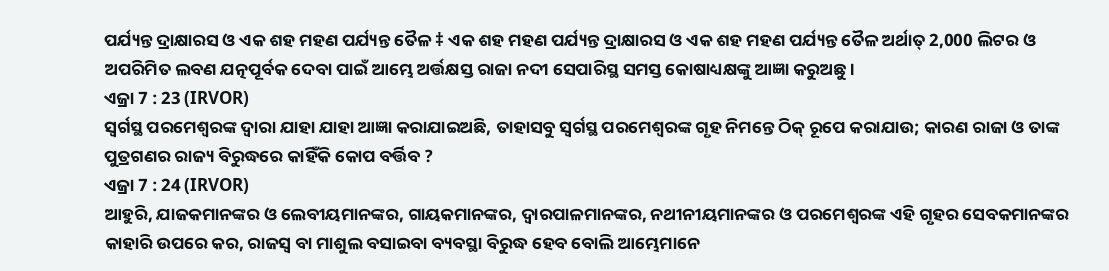ପର୍ଯ୍ୟନ୍ତ ଦ୍ରାକ୍ଷାରସ ଓ ଏକ ଶହ ମହଣ ପର୍ଯ୍ୟନ୍ତ ତୈଳ ‡ ଏକ ଶହ ମହଣ ପର୍ଯ୍ୟନ୍ତ ଦ୍ରାକ୍ଷାରସ ଓ ଏକ ଶହ ମହଣ ପର୍ଯ୍ୟନ୍ତ ତୈଳ ଅର୍ଥାତ୍ 2,000 ଲିଟର ଓ ଅପରିମିତ ଲବଣ ଯତ୍ନପୂର୍ବକ ଦେବା ପାଇଁ ଆମ୍ଭେ ଅର୍ତ୍ତକ୍ଷସ୍ତ ରାଜା ନଦୀ ସେପାରିସ୍ଥ ସମସ୍ତ କୋଷାଧ୍ୟକ୍ଷଙ୍କୁ ଆଜ୍ଞା କରୁଅଛୁ।
ଏଜ୍ରା 7 : 23 (IRVOR)
ସ୍ୱର୍ଗସ୍ଥ ପରମେଶ୍ୱରଙ୍କ ଦ୍ୱାରା ଯାହା ଯାହା ଆଜ୍ଞା କରାଯାଇଅଛି, ତାହାସବୁ ସ୍ୱର୍ଗସ୍ଥ ପରମେଶ୍ୱରଙ୍କ ଗୃହ ନିମନ୍ତେ ଠିକ୍ ରୂପେ କରାଯାଉ; କାରଣ ରାଜା ଓ ତାଙ୍କ ପୁତ୍ରଗଣର ରାଜ୍ୟ ବିରୁଦ୍ଧରେ କାହିଁକି କୋପ ବର୍ତ୍ତିବ ?
ଏଜ୍ରା 7 : 24 (IRVOR)
ଆହୁରି, ଯାଜକମାନଙ୍କର ଓ ଲେବୀୟମାନଙ୍କର, ଗାୟକମାନଙ୍କର, ଦ୍ୱାରପାଳମାନଙ୍କର, ନଥୀନୀୟମାନଙ୍କର ଓ ପରମେଶ୍ୱରଙ୍କ ଏହି ଗୃହର ସେବକମାନଙ୍କର କାହାରି ଉପରେ କର, ରାଜସ୍ୱ ବା ମାଶୁଲ ବସାଇବା ବ୍ୟବସ୍ଥା ବିରୁଦ୍ଧ ହେବ ବୋଲି ଆମ୍ଭେମାନେ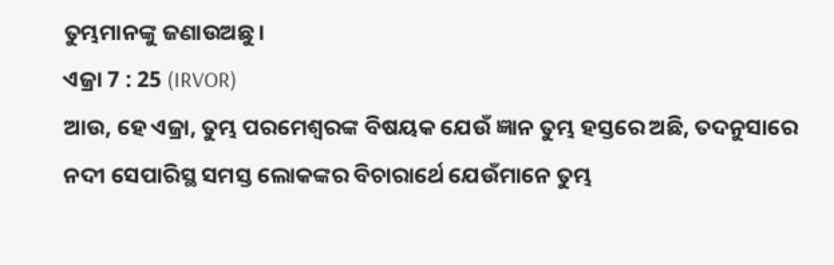ତୁମ୍ଭମାନଙ୍କୁ ଜଣାଉଅଛୁ।
ଏଜ୍ରା 7 : 25 (IRVOR)
ଆଉ, ହେ ଏଜ୍ରା, ତୁମ୍ଭ ପରମେଶ୍ୱରଙ୍କ ବିଷୟକ ଯେଉଁ ଜ୍ଞାନ ତୁମ୍ଭ ହସ୍ତରେ ଅଛି, ତଦନୁସାରେ ନଦୀ ସେପାରିସ୍ଥ ସମସ୍ତ ଲୋକଙ୍କର ବିଚାରାର୍ଥେ ଯେଉଁମାନେ ତୁମ୍ଭ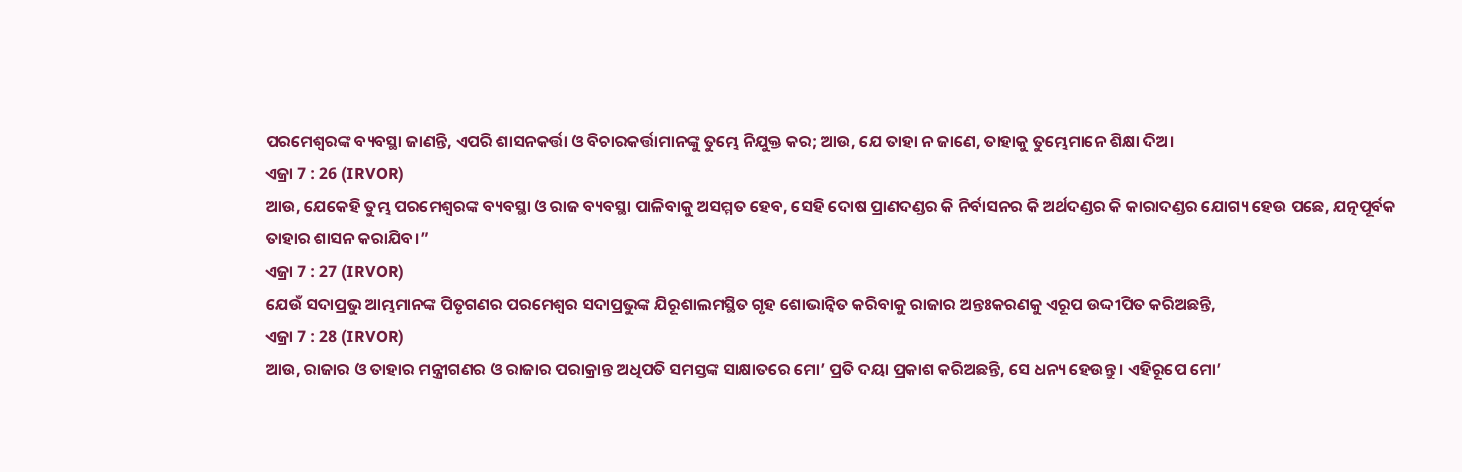ପରମେଶ୍ୱରଙ୍କ ବ୍ୟବସ୍ଥା ଜାଣନ୍ତି, ଏପରି ଶାସନକର୍ତ୍ତା ଓ ବିଚାରକର୍ତ୍ତାମାନଙ୍କୁ ତୁମ୍ଭେ ନିଯୁକ୍ତ କର; ଆଉ, ଯେ ତାହା ନ ଜାଣେ, ତାହାକୁ ତୁମ୍ଭେମାନେ ଶିକ୍ଷା ଦିଅ।
ଏଜ୍ରା 7 : 26 (IRVOR)
ଆଉ, ଯେକେହି ତୁମ୍ଭ ପରମେଶ୍ୱରଙ୍କ ବ୍ୟବସ୍ଥା ଓ ରାଜ ବ୍ୟବସ୍ଥା ପାଳିବାକୁ ଅସମ୍ମତ ହେବ, ସେହି ଦୋଷ ପ୍ରାଣଦଣ୍ଡର କି ନିର୍ବାସନର କି ଅର୍ଥଦଣ୍ଡର କି କାରାଦଣ୍ଡର ଯୋଗ୍ୟ ହେଉ ପଛେ, ଯତ୍ନପୂର୍ବକ ତାହାର ଶାସନ କରାଯିବ।”
ଏଜ୍ରା 7 : 27 (IRVOR)
ଯେଉଁ ସଦାପ୍ରଭୁ ଆମ୍ଭମାନଙ୍କ ପିତୃଗଣର ପରମେଶ୍ୱର ସଦାପ୍ରଭୁଙ୍କ ଯିରୂଶାଲମସ୍ଥିତ ଗୃହ ଶୋଭାନ୍ୱିତ କରିବାକୁ ରାଜାର ଅନ୍ତଃକରଣକୁ ଏରୂପ ଉଦ୍ଦୀପିତ କରିଅଛନ୍ତି,
ଏଜ୍ରା 7 : 28 (IRVOR)
ଆଉ, ରାଜାର ଓ ତାହାର ମନ୍ତ୍ରୀଗଣର ଓ ରାଜାର ପରାକ୍ରାନ୍ତ ଅଧିପତି ସମସ୍ତଙ୍କ ସାକ୍ଷାତରେ ମୋ’ ପ୍ରତି ଦୟା ପ୍ରକାଶ କରିଅଛନ୍ତି, ସେ ଧନ୍ୟ ହେଉନ୍ତୁ। ଏହିରୂପେ ମୋ’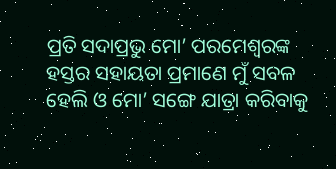ପ୍ରତି ସଦାପ୍ରଭୁ ମୋ’ ପରମେଶ୍ୱରଙ୍କ ହସ୍ତର ସହାୟତା ପ୍ରମାଣେ ମୁଁ ସବଳ ହେଲି ଓ ମୋ’ ସଙ୍ଗେ ଯାତ୍ରା କରିବାକୁ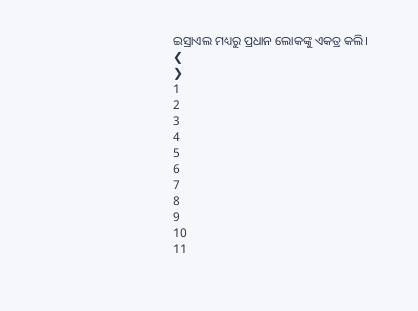ଇସ୍ରାଏଲ ମଧ୍ୟରୁ ପ୍ରଧାନ ଲୋକଙ୍କୁ ଏକତ୍ର କଲି।
❮
❯
1
2
3
4
5
6
7
8
9
10
11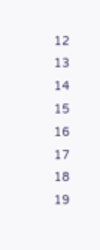12
13
14
15
16
17
18
19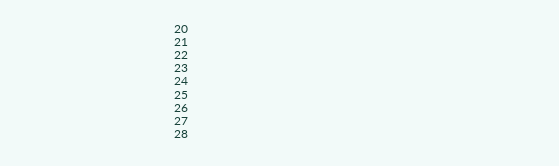20
21
22
23
24
25
26
27
28